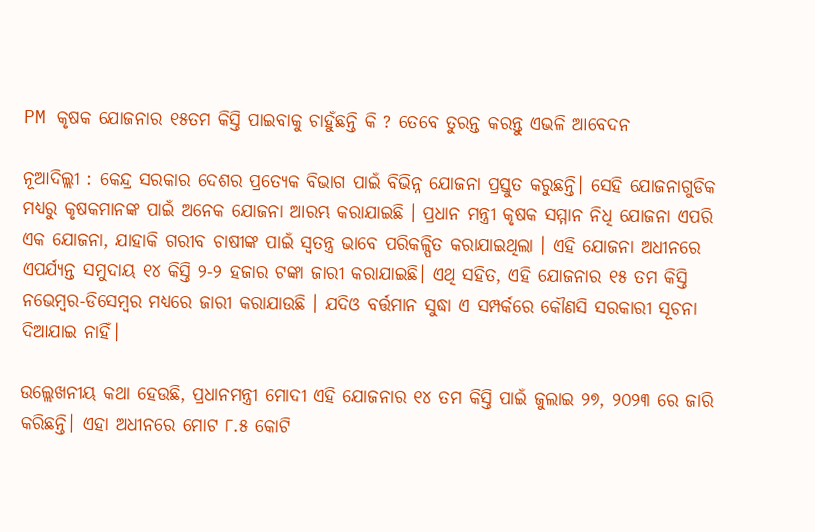PM କୃଷକ ଯୋଜନାର ୧୫ତମ କିସ୍ତି ପାଇବାକୁ ଚାହୁଁଛନ୍ତି କି ? ତେବେ ତୁରନ୍ତ କରନ୍ତୁ ଏଭଳି ଆବେଦନ

ନୂଆଦିଲ୍ଲୀ : କେନ୍ଦ୍ର ସରକାର ଦେଶର ପ୍ରତ୍ୟେକ ବିଭାଗ ପାଇଁ ବିଭିନ୍ନ ଯୋଜନା ପ୍ରସ୍ତୁତ କରୁଛନ୍ତି। ସେହି ଯୋଜନାଗୁଡିକ ମଧ୍ୟରୁ କୃଷକମାନଙ୍କ ପାଇଁ ଅନେକ ଯୋଜନା ଆରମ୍ଭ କରାଯାଇଛି । ପ୍ରଧାନ ମନ୍ତ୍ରୀ କୃଷକ ସମ୍ମାନ ନିଧି ଯୋଜନା ଏପରି ଏକ ଯୋଜନା, ଯାହାକି ଗରୀବ ଚାଷୀଙ୍କ ପାଇଁ ସ୍ୱତନ୍ତ୍ର ଭାବେ ପରିକଳ୍ପିତ କରାଯାଇଥିଲା । ଏହି ଯୋଜନା ଅଧୀନରେ ଏପର୍ଯ୍ୟନ୍ତ ସମୁଦାୟ ୧୪ କିସ୍ତି ୨-୨ ହଜାର ଟଙ୍କା ଜାରୀ କରାଯାଇଛି। ଏଥି ସହିତ, ଏହି ଯୋଜନାର ୧୫ ତମ କିସ୍ତି ନଭେମ୍ବର-ଡିସେମ୍ବର ମଧ୍ୟରେ ଜାରୀ କରାଯାଉଛି । ଯଦିଓ ବର୍ତ୍ତମାନ ସୁଦ୍ଧା ଏ ସମ୍ପର୍କରେ କୌଣସି ସରକାରୀ ସୂଚନା ଦିଆଯାଇ ନାହିଁ।

ଉଲ୍ଲେଖନୀୟ କଥା ହେଉଛି, ପ୍ରଧାନମନ୍ତ୍ରୀ ମୋଦୀ ଏହି ଯୋଜନାର ୧୪ ତମ କିସ୍ତି ପାଇଁ ଜୁଲାଇ ୨୭, ୨୦୨୩ ରେ ଜାରି କରିଛନ୍ତି। ଏହା ଅଧୀନରେ ମୋଟ ୮.୫ କୋଟି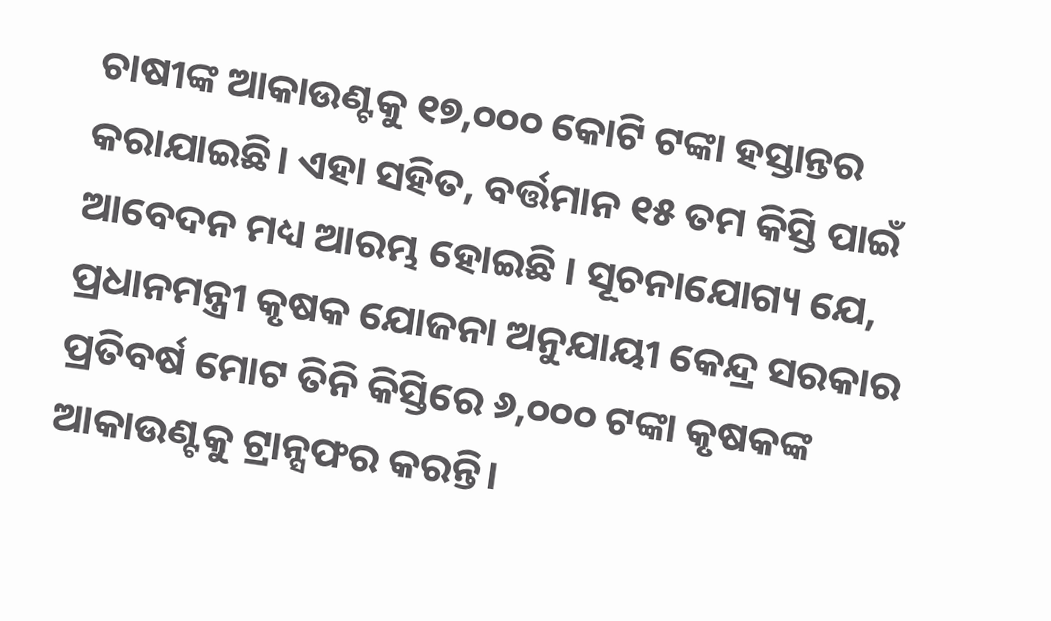ଚାଷୀଙ୍କ ଆକାଉଣ୍ଟକୁ ୧୭,୦୦୦ କୋଟି ଟଙ୍କା ହସ୍ତାନ୍ତର କରାଯାଇଛି। ଏହା ସହିତ, ବର୍ତ୍ତମାନ ୧୫ ତମ କିସ୍ତି ପାଇଁ ଆବେଦନ ମଧ୍ୟ ଆରମ୍ଭ ହୋଇଛି । ସୂଚନାଯୋଗ୍ୟ ଯେ, ପ୍ରଧାନମନ୍ତ୍ରୀ କୃଷକ ଯୋଜନା ଅନୁଯାୟୀ କେନ୍ଦ୍ର ସରକାର ପ୍ରତିବର୍ଷ ମୋଟ ତିନି କିସ୍ତିରେ ୬,୦୦୦ ଟଙ୍କା କୃଷକଙ୍କ ଆକାଉଣ୍ଟକୁ ଟ୍ରାନ୍ସଫର କରନ୍ତି।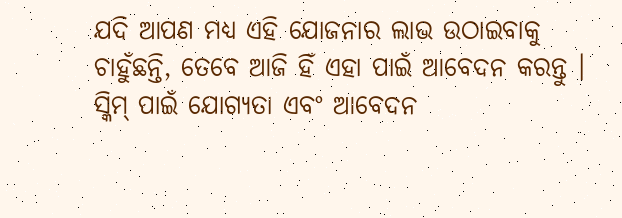ଯଦି ଆପଣ ମଧ୍ୟ ଏହି ଯୋଜନାର ଲାଭ ଉଠାଇବାକୁ ଚାହୁଁଛନ୍ତି, ତେବେ ଆଜି ହିଁ ଏହା ପାଇଁ ଆବେଦନ କରନ୍ତୁ । ସ୍କିମ୍ ପାଇଁ ଯୋଗ୍ୟତା ଏବଂ ଆବେଦନ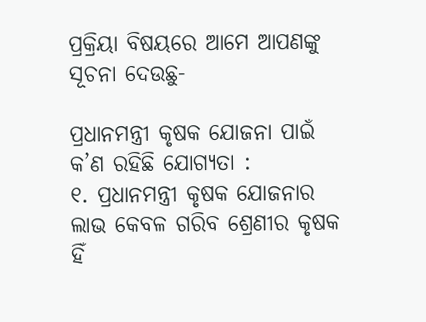ପ୍ରକ୍ରିୟା ବିଷୟରେ ଆମେ ଆପଣଙ୍କୁ ସୂଚନା ଦେଉଛୁ-

ପ୍ରଧାନମନ୍ତ୍ରୀ କୃଷକ ଯୋଜନା ପାଇଁ କ’ଣ ରହିଛି ଯୋଗ୍ୟତା :
୧. ପ୍ରଧାନମନ୍ତ୍ରୀ କୃଷକ ଯୋଜନାର ଲାଭ କେବଳ ଗରିବ ଶ୍ରେଣୀର କୃଷକ ହିଁ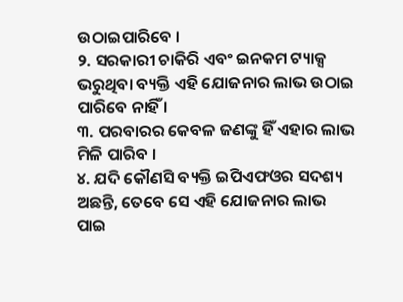ଉଠାଇପାରିବେ ।
୨. ସରକାରୀ ଚାକିରି ଏବଂ ଇନକମ ଟ୍ୟାକ୍ସ ଭରୁଥିବା ବ୍ୟକ୍ତି ଏହି ଯୋଜନାର ଲାଭ ଉଠାଇ ପାରିବେ ନାହିଁ ।
୩. ପରବାରର କେବଳ ଜଣଙ୍କୁ ହିଁ ଏହାର ଲାଭ ମିଳି ପାରିବ ।
୪. ଯଦି କୌଣସି ବ୍ୟକ୍ତି ଇପିଏଫଓର ସଦଶ୍ୟ ଅଛନ୍ତି, ତେବେ ସେ ଏହି ଯୋଜନାର ଲାଭ ପାଇ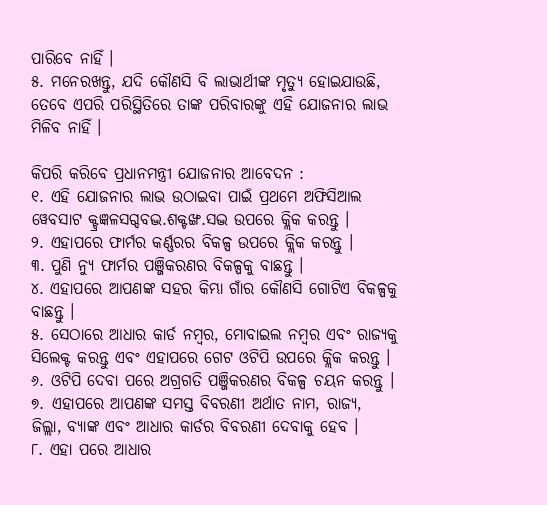ପାରିବେ ନାହିଁ ।
୫. ମନେରଖନ୍ତୁ, ଯଦି କୌଣସି ବି ଲାଭାର୍ଥୀଙ୍କ ମୃତ୍ୟୁ ହୋଇଯାଉଛି, ତେବେ ଏପରି ପରିସ୍ଥିତିରେ ତାଙ୍କ ପରିବାରଙ୍କୁ ଏହି ଯୋଜନାର ଲାଭ ମିଳିବ ନାହିଁ ।

କିପରି କରିବେ ପ୍ରଧାନମନ୍ତ୍ରୀ ଯୋଜନାର ଆବେଦନ :
୧. ଏହି ଯୋଜନାର ଲାଭ ଉଠାଇବା ପାଇଁ ପ୍ରଥମେ ଅଫିସିଆଲ ୱେବସାଟ କ୍ଟ୍ରଜ୍ଞଳସଗ୍ଦବଦ୍ଭ.ଶକ୍ଟଙ୍ଖ.ସଦ୍ଭ ଉପରେ କ୍ଲିକ କରନ୍ତୁ ।
୨. ଏହାପରେ ଫାର୍ମର କର୍ଣ୍ଣରର ବିକଳ୍ପ ଉପରେ କ୍ଲିକ କରନ୍ତୁ ।
୩. ପୁଣି ନ୍ୟୁ ଫାର୍ମର ପଞ୍ଜିକରଣର ବିକଳ୍ପକୁ ବାଛନ୍ତୁ ।
୪. ଏହାପରେ ଆପଣଙ୍କ ସହର କିମ୍ଭା ଗାଁର କୌଣସି ଗୋଟିଏ ବିକଳ୍ପକୁ ବାଛନ୍ତୁ ।
୫. ସେଠାରେ ଆଧାର କାର୍ଡ ନମ୍ବର, ମୋବାଇଲ ନମ୍ବର ଏବଂ ରାଜ୍ୟକୁ ସିଲେକ୍ଟ କରନ୍ତୁ ଏବଂ ଏହାପରେ ଗେଟ ଓଟିପି ଉପରେ କ୍ଲିକ କରନ୍ତୁ ।
୬. ଓଟିପି ଦେବା ପରେ ଅଗ୍ରଗତି ପଞ୍ଜିକରଣର ବିକଳ୍ପ ଚୟନ କରନ୍ତୁ ।
୭. ଏହାପରେ ଆପଣଙ୍କ ସମସ୍ତ ବିବରଣୀ ଅର୍ଥାତ ନାମ, ରାଜ୍ୟ, ଜିଲ୍ଲା, ବ୍ୟାଙ୍କ ଏବଂ ଆଧାର କାର୍ଡର ବିବରଣୀ ଦେବାକୁ ହେବ ।
୮. ଏହା ପରେ ଆଧାର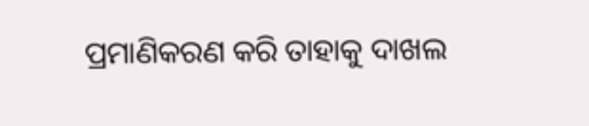ପ୍ରମାଣିକରଣ କରି ତାହାକୁ ଦାଖଲ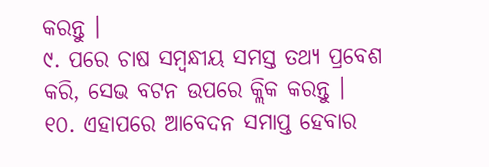କରନ୍ତୁ ।
୯. ପରେ ଚାଷ ସମ୍ବନ୍ଧୀୟ ସମସ୍ତ ତଥ୍ୟ ପ୍ରବେଶ କରି, ସେଭ ବଟନ ଉପରେ କ୍ଲିକ କରନ୍ତୁ ।
୧୦. ଏହାପରେ ଆବେଦନ ସମାପ୍ତ ହେବାର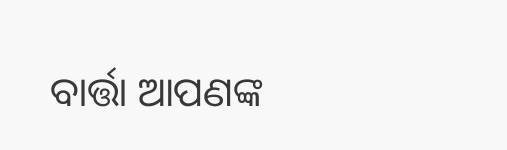ବାର୍ତ୍ତା ଆପଣଙ୍କ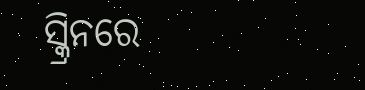ସ୍କ୍ରିନରେ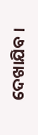ଦେଖାଯିବ ।